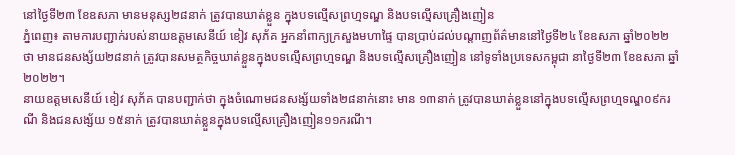នៅថ្ងៃទី២៣ ខែឧសភា មានមនុស្ស២៨នាក់ ត្រូវបានឃាត់ខ្លួន ក្នុងបទល្មើសព្រហ្មទណ្ឌ និងបទល្មើសគ្រឿងញៀន
ភ្នំពេញ៖ តាមការបញ្ជាក់របស់នាយឧត្តមសេនីយ៍ ខៀវ សុភ័គ អ្នកនាំពាក្យក្រសួងមហាផ្ទៃ បានប្រាប់ដល់បណ្តាញព័ត៌មាននៅថ្ងៃទី២៤ ខែឧសភា ឆ្នាំ២០២២ ថា មានជនសង្ស័យ២៨នាក់ ត្រូវបានសមត្ថកិច្ចឃាត់ខ្លួនក្នុងបទល្មើសព្រហ្មទណ្ឌ និងបទល្មើសគ្រឿងញៀន នៅទូទាំងប្រទេសកម្ពុជា នាថ្ងៃទី២៣ ខែឧសភា ឆ្នាំ២០២២។
នាយឧត្តមសេនីយ៍ ខៀវ សុភ័គ បានបញ្ជាក់ថា ក្នុងចំណោមជនសង្ស័យទាំង២៨នាក់នោះ មាន ១៣នាក់ ត្រូវបានឃាត់ខ្លួននៅក្នុងបទល្មើសព្រហ្មទណ្ឌ០៩ករណី និងជនសង្ស័យ ១៥នាក់ ត្រូវបានឃាត់ខ្លួនក្នុងបទល្មើសគ្រឿងញៀន១១ករណី។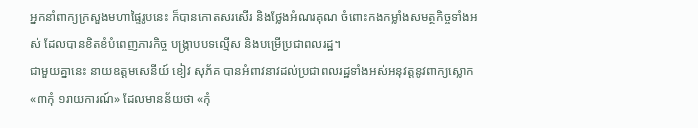អ្នកនាំពាក្យក្រសួងមហាផ្ទៃរូបនេះ ក៏បានកោតសរសើរ និងថ្លែងអំណរគុណ ចំពោះកងកម្លាំងសមត្ថកិច្ចទាំងអស់ ដែលបានខិតខំបំពេញភារកិច្ច បង្ក្រាបបទល្មើស និងបម្រើប្រជាពលរដ្ឋ។
ជាមួយគ្នានេះ នាយឧត្តមសេនីយ៍ ខៀវ សុភ័គ បានអំពាវនាវដល់ប្រជាពលរដ្ឋទាំងអស់អនុវត្តនូវពាក្យស្លោក «៣កុំ ១រាយការណ៍» ដែលមានន័យថា «កុំ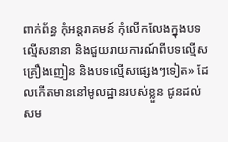ពាក់ព័ន្ធ កុំអន្តរាគមន៍ កុំលើកលែងក្នុងបទល្មើសនានា និងជួយរាយការណ៍ពីបទល្មើសគ្រឿងញៀន និងបទល្មើសផ្សេងៗទៀត» ដែលកើតមាននៅមូលដ្ឋានរបស់ខ្លួន ជូនដល់សម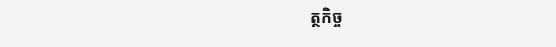ត្ថកិច្ច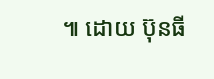៕ ដោយ ប៊ុនធី